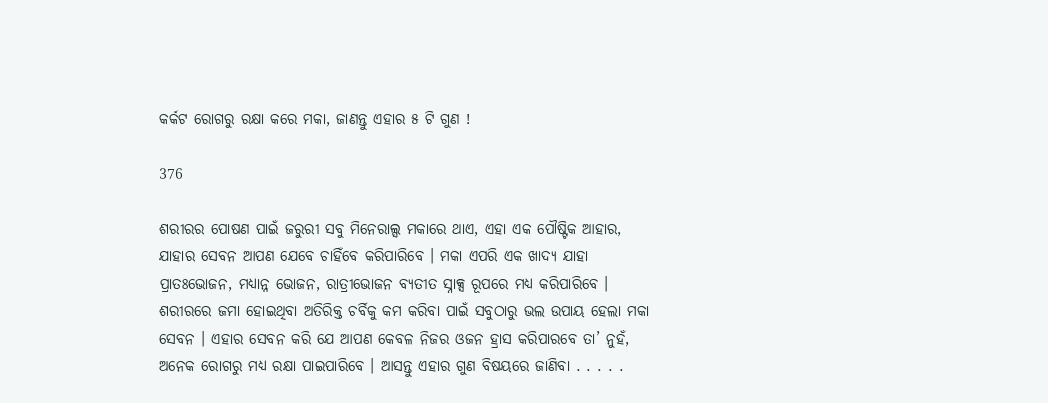କର୍କଟ ରୋଗରୁ ରକ୍ଷା କରେ ମକା, ଜାଣନ୍ତୁ ଏହାର ୫ ଟି ଗୁଣ !

376

ଶରୀରର ପୋଷଣ ପାଇଁ ଜରୁରୀ ସବୁ ମିନେରାଲ୍ସ ମକାରେ ଥାଏ, ଏହା ଏକ ପୌଷ୍ଟିକ ଆହାର, ଯାହାର ସେବନ ଆପଣ ଯେବେ ଚାହିଁବେ କରିପାରିବେ । ମକା ଏପରି ଏକ ଖାଦ୍ୟ ଯାହା ପ୍ରାତଃଭୋଜନ, ମଧ୍ୟାନ୍ନ ଭୋଜନ, ରାତ୍ରୀଭୋଜନ ବ୍ୟତୀତ ସ୍ନାକ୍ସ ରୂପରେ ମଧ୍ୟ କରିପାରିବେ । ଶରୀରରେ ଜମା ହୋଇଥିବା ଅତିରିକ୍ତ ଚର୍ବିକୁ କମ କରିବା ପାଇଁ ସବୁଠାରୁ ଭଲ ଉପାୟ ହେଲା ମକା ସେବନ । ଏହାର ସେବନ କରି ଯେ ଆପଣ କେବଳ ନିଜର ଓଜନ ହ୍ରାସ କରିପାରବେ ତା’ ନୁହଁ, ଅନେକ ରୋଗରୁ ମଧ୍ୟ ରକ୍ଷା ପାଇପାରିବେ । ଆସନ୍ତୁ ଏହାର ଗୁଣ ବିଷୟରେ ଜାଣିବା . . . . .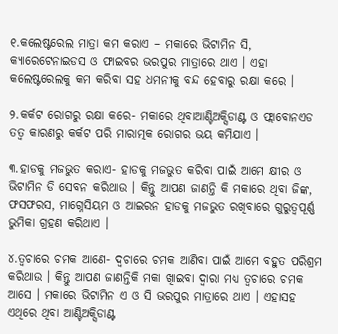୧.କଲେଷ୍ଟରେଲ ମାତ୍ରା କମ କରାଏ – ମକାରେ ଭିଟାମିନ ସି, କ୍ୟାରେଟେନାଇଡସ ଓ ଫାଇବର ଭରପୁର ମାତ୍ରାରେ ଥାଏ । ଏହା କଲେଷ୍ଟରେଲକୁ କମ କରିବା ସହ ଧମନୀକୁ ବନ୍ଦ ହେବାରୁ ରକ୍ଷା କରେ ।

୨.କର୍କଟ ରୋଗରୁ ରକ୍ଷା କରେ- ମକାରେ ଥିବାଆଣ୍ଟିଅକ୍ସିଡାଣ୍ଟ ଓ ଫ୍ଲାବୋନଏଡ ତତ୍ୱ କାରଣରୁ କର୍କଟ ପରି ମାରାତ୍ମକ ରୋଗର ଭୟ କମିଯାଏ ।

୩.ହାଡକୁ ମଜଭୁତ କରାଏ- ହାଡକୁ ମଜଭୁତ କରିବା ପାଇଁ ଆମେ କ୍ଷୀର ଓ ଭିଟାମିନ ଡି ସେବନ କରିଥାଉ । କିନ୍ତୁ ଆପଣ ଜାଣନ୍ତି କି ମକାରେ ଥିବା ଜିଙ୍କ, ଫସଫରସ, ମାଗ୍ନେସିୟମ ଓ ଆଇରନ ହାଡକୁ ମଜଭୁତ ରଖିବାରେ ଗୁରୁତ୍ୱପୂର୍ଣ୍ଣ ଭୁମିକା ଗ୍ରହଣ କରିଥାଏ ।

୪.ତ୍ୱଚାରେ ଚମକ ଆଣେ- ଦ୍ୱଚାରେ ଚମକ ଆଣିବା ପାଇଁ ଆମେ ବହୁତ ପରିଶ୍ରମ କରିଥାଉ । କିନ୍ତୁ ଆପଣ ଜାଣନ୍ତିକି ମକା ଖାିଇବା ଦ୍ୱାରା ମଧ୍ୟ ତ୍ୱଚାରେ ଚମକ ଆସେ । ମକାରେ ଭିଟାମିନ ଏ ଓ ସି ଭରପୁର ମାତ୍ରାରେ ଥାଏ । ଏହାସହ ଏଥିରେ ଥିବା ଆଣ୍ଟିଅକ୍ସିଡାଣ୍ଟ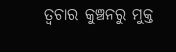ତ୍ୱଚାର କୁଞ୍ଚନରୁ ମୁକ୍ତ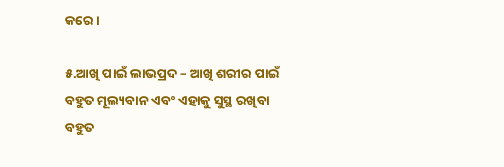କରେ ।

୫.ଆଖି ପାଇଁ ଲାଭପ୍ରଦ – ଆଖି ଶରୀର ପାଇଁ ବହୁତ ମୂଲ୍ୟବାନ ଏବଂ ଏହାକୁ ସୁସ୍ଥ ରଖିବା ବହୁତ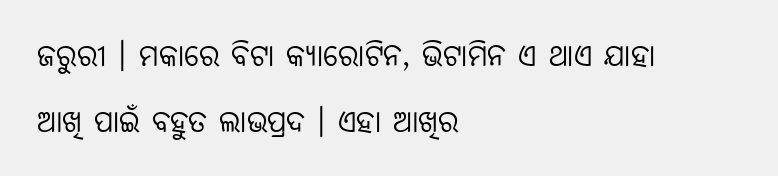ଜରୁରୀ । ମକାରେ ବିଟା କ୍ୟାରୋଟିନ, ଭିଟାମିନ ଏ ଥାଏ ଯାହା ଆଖି ପାଇଁ ବହୁତ ଲାଭପ୍ରଦ । ଏହା ଆଖିର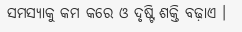ସମସ୍ୟାକୁ କମ କରେ ଓ ଦୃଷ୍ଟି ଶକ୍ତି ବଢ଼ାଏ ।